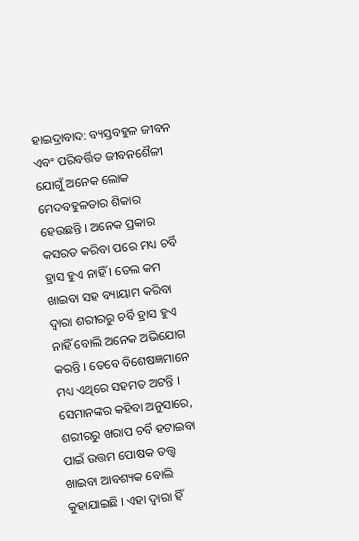ହାଇଦ୍ରାବାଦ: ବ୍ୟସ୍ତବହୁଳ ଜୀବନ ଏବଂ ପରିବର୍ତ୍ତିତ ଜୀବନଶୈଳୀ ଯୋଗୁଁ ଅନେକ ଲୋକ ମେଦବହୁଳତାର ଶିକାର ହେଉଛନ୍ତି । ଅନେକ ପ୍ରକାର କସରତ କରିବା ପରେ ମଧ୍ୟ ଚର୍ବି ହ୍ରାସ ହୁଏ ନାହିଁ । ତେଲ କମ ଖାଇବା ସହ ବ୍ୟାୟାମ କରିବା ଦ୍ବାରା ଶରୀରରୁ ଚର୍ବି ହ୍ରାସ ହୁଏ ନାହିଁ ବୋଲି ଅନେକ ଅଭିଯୋଗ କରନ୍ତି । ତେବେ ବିଶେଷଜ୍ଞମାନେ ମଧ୍ୟ ଏଥିରେ ସହମତ ଅଟନ୍ତି । ସେମାନଙ୍କର କହିବା ଅନୁସାରେ, ଶରୀରରୁ ଖରାପ ଚର୍ବି ହଟାଇବା ପାଇଁ ଉତ୍ତମ ପୋଷକ ତତ୍ତ୍ବ ଖାଇବା ଆବଶ୍ୟକ ବୋଲି କୁହାଯାଇଛି । ଏହା ଦ୍ବାରା ହିଁ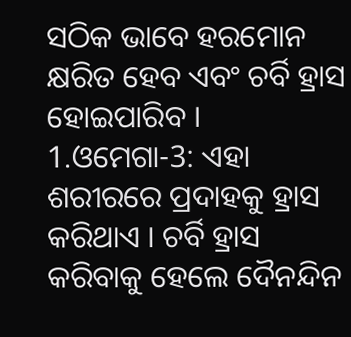ସଠିକ ଭାବେ ହରମୋନ କ୍ଷରିତ ହେବ ଏବଂ ଚର୍ବି ହ୍ରାସ ହୋଇପାରିବ ।
1.ଓମେଗା-3: ଏହା ଶରୀରରେ ପ୍ରଦାହକୁ ହ୍ରାସ କରିଥାଏ । ଚର୍ବି ହ୍ରାସ କରିବାକୁ ହେଲେ ଦୈନନ୍ଦିନ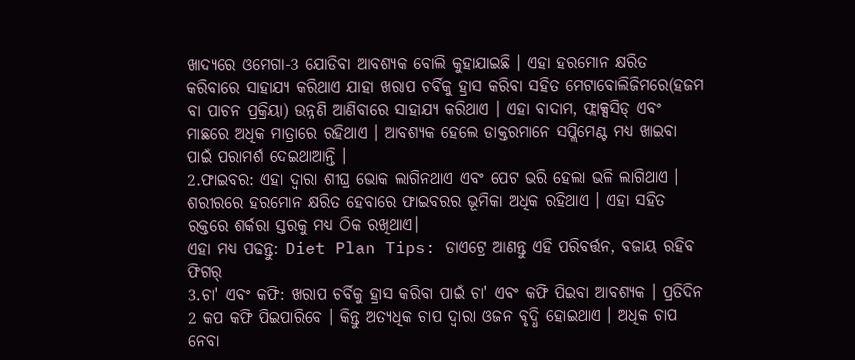ଖାଦ୍ୟରେ ଓମେଗା-3 ଯୋଡିବା ଆବଶ୍ୟକ ବୋଲି କୁହାଯାଇଛି । ଏହା ହରମୋନ କ୍ଷରିତ କରିବାରେ ସାହାଯ୍ୟ କରିଥାଏ ଯାହା ଖରାପ ଚର୍ବିକୁ ହ୍ରାସ କରିବା ସହିତ ମେଟାବୋଲିଜିମରେ(ହଜମ ବା ପାଚନ ପ୍ରକ୍ରିୟା) ଉନ୍ନଣି ଆଣିବାରେ ସାହାଯ୍ୟ କରିଥାଏ । ଏହା ବାଦାମ, ଫ୍ଲାକ୍ସସିଡ୍ ଏବଂ ମାଛରେ ଅଧିକ ମାତ୍ରାରେ ରହିଥାଏ । ଆବଶ୍ୟକ ହେଲେ ଡାକ୍ତରମାନେ ସପ୍ଲିମେଣ୍ଟ ମଧ୍ୟ ଖାଇବା ପାଇଁ ପରାମର୍ଶ ଦେଇଥାଆନ୍ତି ।
2.ଫାଇବର: ଏହା ଦ୍ବାରା ଶୀଘ୍ର ଭୋକ ଲାଗିନଥାଏ ଏବଂ ପେଟ ଭରି ହେଲା ଭଳି ଲାଗିଥାଏ । ଶରୀରରେ ହରମୋନ କ୍ଷରିତ ହେବାରେ ଫାଇବରର ଭୂମିକା ଅଧିକ ରହିଥାଏ । ଏହା ସହିତ ରକ୍ତରେ ଶର୍କରା ସ୍ତରକୁ ମଧ୍ୟ ଠିକ ରଖିଥାଏ।
ଏହା ମଧ୍ୟ ପଢନ୍ତୁ: Diet Plan Tips: ଡାଏଟ୍ରେ ଆଣନ୍ତୁ ଏହି ପରିବର୍ତ୍ତନ, ବଜାୟ ରହିବ ଫିଗର୍
3.ଚା' ଏବଂ କଫି: ଖରାପ ଚର୍ବିକୁ ହ୍ରାସ କରିବା ପାଇଁ ଚା' ଏବଂ କଫି ପିଇବା ଆବଶ୍ୟକ । ପ୍ରତିଦିନ 2 କପ କଫି ପିଇପାରିବେ । କିନ୍ତୁ ଅତ୍ୟଧିକ ଚାପ ଦ୍ବାରା ଓଜନ ବୃଦ୍ଧି ହୋଇଥାଏ । ଅଧିକ ଚାପ ନେବା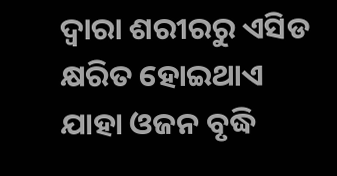ଦ୍ବାରା ଶରୀରରୁ ଏସିଡ କ୍ଷରିତ ହୋଇଥାଏ ଯାହା ଓଜନ ବୃଦ୍ଧି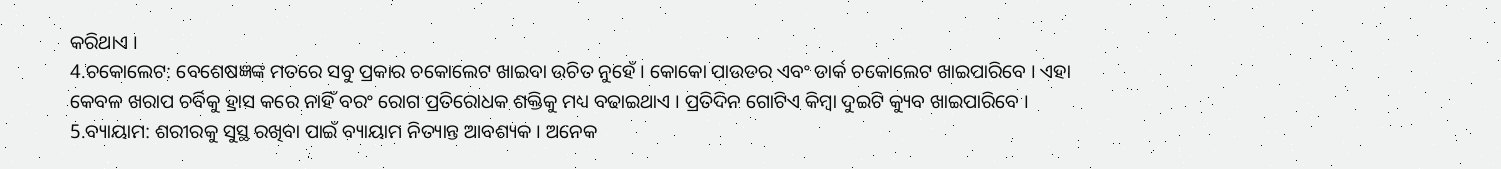କରିଥାଏ ।
4.ଚକୋଲେଟ: ବେଶେଷଜ୍ଞଙ୍କ ମତରେ ସବୁ ପ୍ରକାର ଚକୋଲେଟ ଖାଇବା ଉଚିତ ନୁହେଁ । କୋକୋ ପାଉଡର ଏବଂ ଡାର୍କ ଚକୋଲେଟ ଖାଇପାରିବେ । ଏହା କେବଳ ଖରାପ ଚର୍ବିକୁ ହ୍ରାସ କରେ ନାହିଁ ବରଂ ରୋଗ ପ୍ରତିରୋଧକ ଶକ୍ତିକୁ ମଧ୍ୟ ବଢାଇଥାଏ । ପ୍ରତିଦିନ ଗୋଟିଏ କିମ୍ବା ଦୁଇଟି କ୍ୟୁବ ଖାଇପାରିବେ ।
5.ବ୍ୟାୟାମ: ଶରୀରକୁ ସୁସ୍ଥ ରଖିବା ପାଇଁ ବ୍ୟାୟାମ ନିତ୍ୟାନ୍ତ ଆବଶ୍ୟକ । ଅନେକ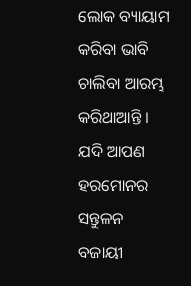ଲୋକ ବ୍ୟାୟାମ କରିବା ଭାବି ଚାଲିବା ଆରମ୍ଭ କରିଥାଆନ୍ତି । ଯଦି ଆପଣ ହରମୋନର ସନ୍ତୁଳନ ବଜାୟୀ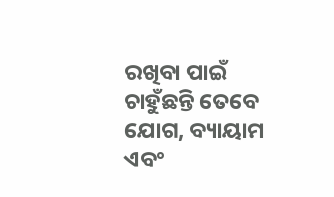ରଖିବା ପାଇଁ ଚାହୁଁଛନ୍ତି ତେବେ ଯୋଗ, ବ୍ୟାୟାମ ଏବଂ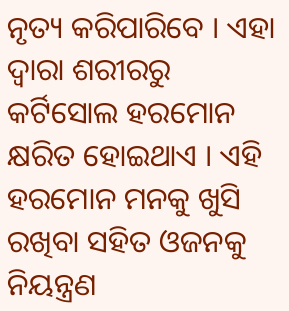ନୃତ୍ୟ କରିପାରିବେ । ଏହା ଦ୍ବାରା ଶରୀରରୁ କର୍ଟିସୋଲ ହରମୋନ କ୍ଷରିତ ହୋଇଥାଏ । ଏହି ହରମୋନ ମନକୁ ଖୁସି ରଖିବା ସହିତ ଓଜନକୁ ନିୟନ୍ତ୍ରଣ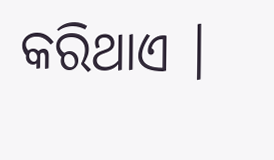କରିଥାଏ ।